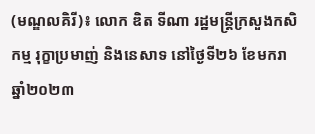(មណ្ឌលគិរី)៖ លោក ឌិត ទីណា រដ្ឋមន្រ្តីក្រសួងកសិកម្ម រុក្ខាប្រមាញ់ និងនេសាទ នៅថ្ងៃទី២៦ ខែមករា ឆ្នាំ២០២៣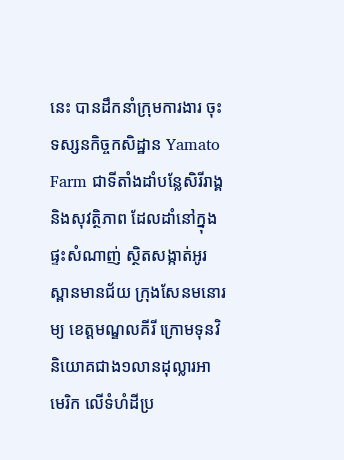នេះ បានដឹកនាំក្រុមការងារ ចុះទស្សនកិច្ចកសិដ្ឋាន Yamato Farm ជាទីតាំងដាំបន្លែសិរីរាង្គ និងសុវត្ថិភាព ដែលដាំនៅក្នុងផ្ទះសំណាញ់ ស្ថិតសង្កាត់អូរស្ពានមានជ័យ ក្រុងសែនមនោរម្យ ខេត្តមណ្ឌលគីរី ក្រោមទុនវិនិយោគជាង១លានដុល្លារអាមេរិក លើទំហំដីប្រ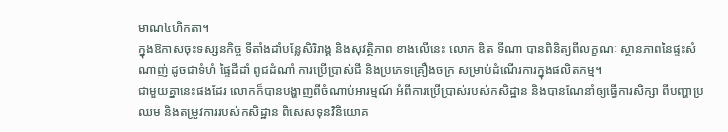មាណ៤ហិកតា។
ក្នុងឱកាសចុះទស្សនកិច្ច ទីតាំងដាំបន្លែសិរិរាង្គ និងសុវត្ថិភាព ខាងលើនេះ លោក ឌិត ទីណា បានពិនិត្យពីលក្ខណៈ ស្ថានភាពនៃផ្ទះសំណាញ់ ដូចជាទំហំ ផ្ទៃដីដាំ ពូជដំណាំ ការប្រើប្រាស់ជី និងប្រភេទគ្រឿងចក្រ សម្រាប់ដំណើរការក្នុងផលិតកម្ម។
ជាមួយគ្នានេះផងដែរ លោកក៏បានបង្ហាញពីចំណាប់អារម្មណ៍ អំពីការប្រើប្រាស់របស់កសិដ្ឋាន និងបានណែនាំឲ្យធ្វើការសិក្សា ពីបញ្ហាប្រឈម និងតម្រូវការរបស់កសិដ្ឋាន ពិសេសទុនវិនិយោគ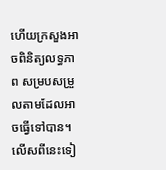ហើយក្រសួងអាចពិនិត្យលទ្ធភាព សម្របសម្រួលតាមដែលអាចធ្វើទៅបាន។ លើសពីនេះទៀ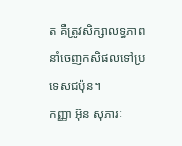ត គឺត្រូវសិក្សាលទ្ធភាព នាំចេញកសិផលទៅប្រទេសជប៉ុន។
កញ្ញា អ៊ុន សុភារៈ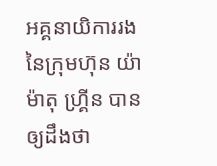អគ្គនាយិការរង នៃក្រុមហ៊ុន យ៉ាម៉ាតុ ហ្គ្រីន បានឲ្យដឹងថា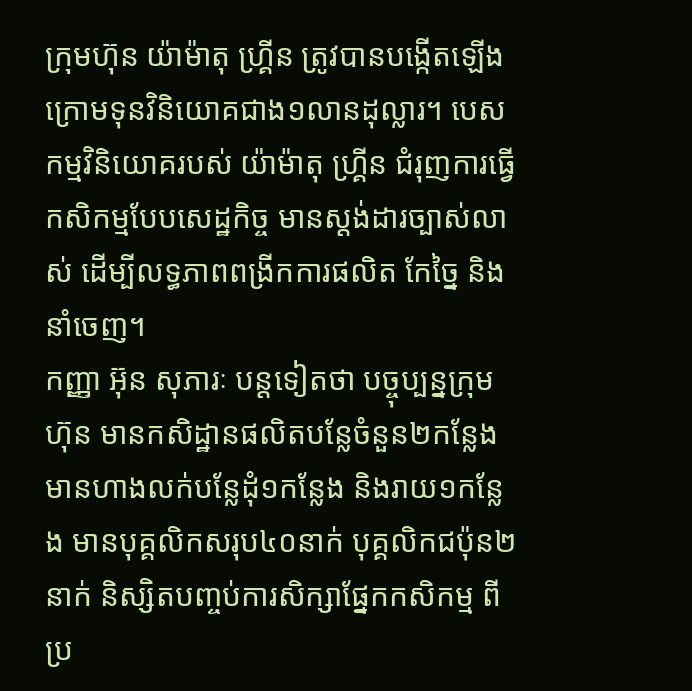ក្រុមហ៊ុន យ៉ាម៉ាតុ ហ្គ្រីន ត្រូវបានបង្កើតឡើង ក្រោមទុនវិនិយោគជាង១លានដុល្លារ។ បេសកម្មវិនិយោគរបស់ យ៉ាម៉ាតុ ហ្គ្រីន ជំរុញការធ្វើកសិកម្មបែបសេដ្ឋកិច្ច មានស្តង់ដារច្បាស់លាស់ ដើម្បីលទ្ធភាពពង្រីកការផលិត កែច្នៃ និងនាំចេញ។
កញ្ញា អ៊ុន សុភារៈ បន្ដទៀតថា បច្ចុប្បន្នក្រុមហ៊ុន មានកសិដ្ឋានផលិតបន្លែចំនួន២កន្លែង មានហាងលក់បន្លែដុំ១កន្លែង និងរាយ១កន្លែង មានបុគ្គលិកសរុប៤០នាក់ បុគ្គលិកជប៉ុន២នាក់ និស្សិតបញ្ចប់ការសិក្សាផ្នែកកសិកម្ម ពីប្រ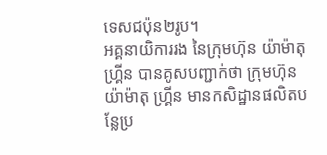ទេសជប៉ុន២រូប។
អគ្គនាយិការរង នៃក្រុមហ៊ុន យ៉ាម៉ាតុ ហ្គ្រីន បានគូសបញ្ជាក់ថា ក្រុមហ៊ុន យ៉ាម៉ាតុ ហ្គ្រីន មានកសិដ្ឋានផលិតបន្លែប្រ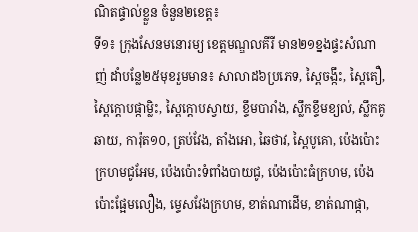ណិតផ្ទាល់ខ្លួន ចំនួន២ខេត្ត៖
ទី១៖ ក្រុងសែនមនោរម្យ ខេត្តមណ្ឌលគីរី មាន២១ខ្នងផ្ទះសំណាញ់ ដាំបន្លែ២៥មុខរួមមាន៖ សាលាដ៦ប្រភេទ, ស្ពៃចង្កឹះ, ស្ពៃតឿ, ស្ពៃក្ដោបផ្កាម្លិះ, ស្ពៃក្ដោបស្វាយ, ខ្ទឹមបារាំង, ស្លឹកខ្ទឹមខ្យល់, ស្លឹកគូឆាយ, ការ៉ុត១០, ត្រប់វែង, តាំងអោ, ឆៃថាវ, ស្ពៃបូគោ, ប៉េងប៉ោះក្រហមជូអែម, ប៉េងប៉ោះទំពាំងបាយជូ, ប៉េងប៉ោះធំក្រហម, ប៉េងប៉ោះផ្អែមលឿង, ម្ទេសវែងក្រហម, ខាត់ណាដើម, ខាត់ណាផ្កា,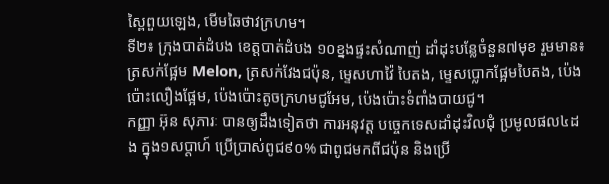ស្ពៃពួយឡេង, មើមឆៃថាវក្រហម។
ទី២៖ ក្រុងបាត់ដំបង ខេត្តបាត់ដំបង ១០ខ្នងផ្ទះសំណាញ់ ដាំដុះបន្លែចំនួន៧មុខ រួមមាន៖ ត្រសក់ផ្អែម Melon, ត្រសក់វែងជប៉ុន, ម្ទេសហាវ៉ៃ បៃតង, ម្ទេសប្លោកផ្អែមបៃតង, ប៉េងប៉ោះលឿងផ្អែម, ប៉េងប៉ោះតូចក្រហមជូអែម, ប៉េងប៉ោះទំពាំងបាយជូ។
កញ្ញា អ៊ុន សុភារៈ បានឲ្យដឹងទៀតថា ការអនុវត្ត បច្ចេកទេសដាំដុះវិលជុំ ប្រមូលផល៤ដង ក្នុង១សប្ដាហ៍ ប្រើប្រាស់ពូជ៩០% ជាពូជមកពីជប៉ុន និងប្រើ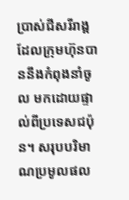ប្រាស់ជីសរីរាង្គ ដែលក្រុមហ៊ុនបាននឹងកំពុងនាំចូល មកដោយផ្ទាល់ពីប្រទេសជប៉ុន។ សរុបបរិមាណប្រមូលផល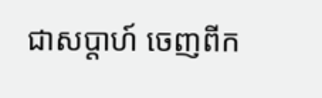ជាសប្តាហ៍ ចេញពីក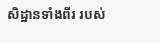សិដ្ឋានទាំងពីរ របស់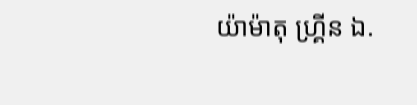យ៉ាម៉ាតុ ហ្គ្រីន ឯ.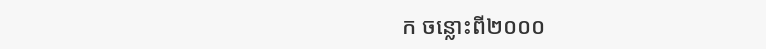ក ចន្លោះពី២០០០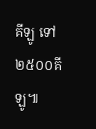គីឡូ ទៅ២៥០០គីឡូ៕